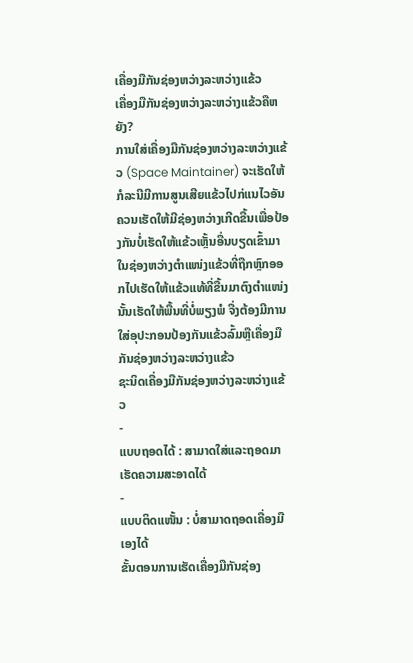ເຄື່ອງມືກັນຊ່ອງຫວ່າງລະຫວ່າງແຂ້ວ
ເຄື່ອງມືກັນຊ່ອງຫວ່າງລະຫວ່າງແຂ້ວຄືຫຍັງ?
ການໃສ່ເຄື່ອງມືກັນຊ່ອງຫວ່າງລະຫວ່າງແຂ້ວ (Space Maintainer) ຈະເຮັດໃຫ້ກໍລະນີມີການສູນເສີຍແຂ້ວໄປກ່ແນໄວອັນຄວນເຮັດໃຫ້ມີຊ່ອງຫວ່າງເກີດຂື້ນເພື່ອປ້ອງກັນບໍ່ເຮັດໃຫ້ແຂ້ວເຫຼັ້ນອື່ນບຽດເຂົ້າມາໃນຊ່ອງຫວ່າງຕຳແໜ່ງແຂ້ວທີ່ຖືກຫຼົກອອກໄປເຮັດໃຫ້ແຂ້ວແທ້ທີ່ຂື້ນມາຕົງຕຳແໜ່ງນັ້ນເຮັດໃຫ້ພື້ນທີ່ບໍ່ພຽງພໍ ຈື່ງຕ້ອງມີການໃສ່ອຸປະກອນປ້ອງກັນແຂ້ວລົ້ມຫຼືເຄື່ອງມືກັນຊ່ອງຫວ່າງລະຫວ່າງແຂ້ວ
ຊະນິດເຄື່ອງມືກັນຊ່ອງຫວ່າງລະຫວ່າງແຂ້ວ
-
ແບບຖອດໄດ້ : ສາມາດໃສ່ແລະຖອດມາເຮັດຄວາມສະອາດໄດ້
-
ແບບຕິດແໜັ້ນ : ບໍ່ສາມາດຖອດເຄື່ອງມືເອງໄດ້
ຂັ້ນຕອນການເຮັດເຄື່ອງມືກັນຊ່ອງ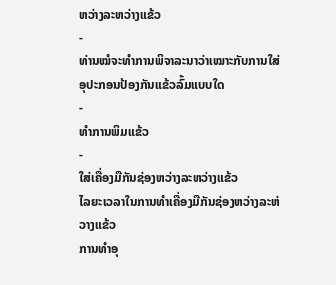ຫວ່າງລະຫວ່າງແຂ້ວ
-
ທ່ານໝໍຈະທຳການພິຈາລະນາວ່າເໝາະກັບການໃສ່ອຸປະກອນປ້ອງກັນແຂ້ວລົ້ມແບບໃດ
-
ທຳການພິມແຂ້ວ
-
ໃສ່ເຄື່ອງມືກັນຊ່ອງຫວ່າງລະຫວ່າງແຂ້ວ
ໄລຍະເວລາໃນການທຳເຄື່ອງມືກັນຊ່ອງຫວ່າງລະຫ່ວາງແຂ້ວ
ການທຳອຸ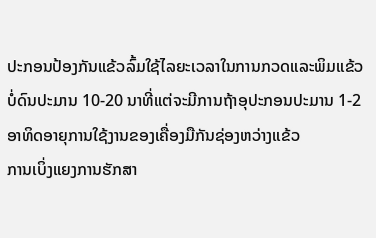ປະກອນປ້ອງກັນແຂ້ວລົ້ມໃຊ້ໄລຍະເວລາໃນການກວດແລະພິມແຂ້ວບໍ່ດົນປະມານ 10-20 ນາທີ່ແຕ່ຈະມີການຖ້າອຸປະກອນປະມານ 1-2 ອາທິດອາຍຸການໃຊ້ງານຂອງເຄື່ອງມືກັນຊ່ອງຫວ່າງແຂ້ວ
ການເບິ່ງແຍງການຮັກສາ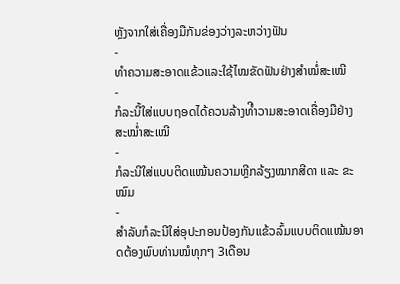ຫຼັງຈາກໃສ່ເຄື່ອງມືກັນຂ່ອງວ່າງລະຫວ່າງຟັນ
-
ທຳຄວາມສະອາດແຂ້ວແລະໃຊ້ໄໝຂັດຟັນຢ່າງສຳໝໍ່ສະເໝີ
-
ກໍລະນີ້ໃສ່ແບບຖອດໄດ້ຄວນລ້າງທຳີວາມສະອາດເຄື່ອງມືຢ່າງສະໝໍ່າສະເໝີ
-
ກໍລະນີໃສ່ແບບຕິດແໝ້ນຄວາມຫຼີກລ້ຽງໝາກສີດາ ແລະ ຂະໝົມ
-
ສຳລັບກໍລະນີໃສ່ອຸປະກອນປ້ອງກັນແຂ້ວລົ້ມແບບຕິດແໝ້ນອາດຕ້ອງພົບທ່ານໝໍທຸກໆ 3ເດືອນ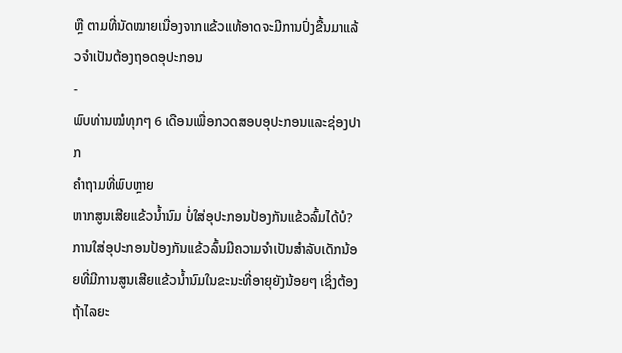ຫຼື ຕາມທີ່ນັດໝາຍເນື່ອງຈາກແຂ້ວແທ້ອາດຈະມີການປົ່ງຂື້ນມາແລ້ວຈຳເປັນຕ້ອງຖອດອຸປະກອນ
-
ພົບທ່ານໝໍທຸກໆ 6 ເດືອນເພື່ອກວດສອບອຸປະກອນແລະຊ່ອງປາກ
ຄຳຖາມທີ່ພົບຫຼາຍ
ຫາກສູນເສີຍແຂ້ວນໍ້ານົມ ບໍ່ໃສ່ອຸປະກອນປ້ອງກັນແຂ້ວລົ້ມໄດ້ບໍ?
ການໃສ່ອຸປະກອນປ້ອງກັນເເຂ້ວລົ້ນມີຄວາມຈຳເປັນສຳລັບເດັກນ້ອຍທີ່ມີການສູນເສີຍແຂ້ວນໍ້ານົມໃນຂະນະທີ່ອາຍຸຍັງນ້ອຍໆ ເຊິ່ງຕ້ອງຖ້າໄລຍະ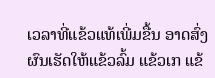ເວລາທີ່ແຂ້ວແທ້ເພີ່ມຂື້ນ ອາດສົ່ງຜົນເຮັດໃຫ້ແຂ້ວລົ້ມ ແຂ້ວເກ ແຂ້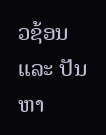ວຊ້ອນ ແລະ ປັນຫາ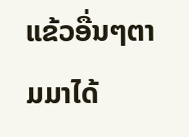ແຂ້ວອື່ນໆຕາມມາໄດ້